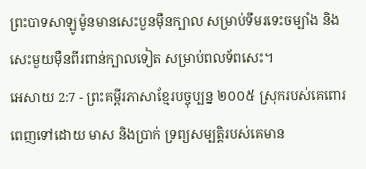ព្រះបាទសាឡូម៉ូនមានសេះបួនម៉ឺនក្បាល សម្រាប់ទឹមរទេះចម្បាំង និងសេះមួយម៉ឺនពីរពាន់ក្បាលទៀត សម្រាប់ពលទ័ពសេះ។
អេសាយ 2:7 - ព្រះគម្ពីរភាសាខ្មែរបច្ចុប្បន្ន ២០០៥ ស្រុករបស់គេពោរពេញទៅដោយ មាស និងប្រាក់ ទ្រព្យសម្បត្តិរបស់គេមាន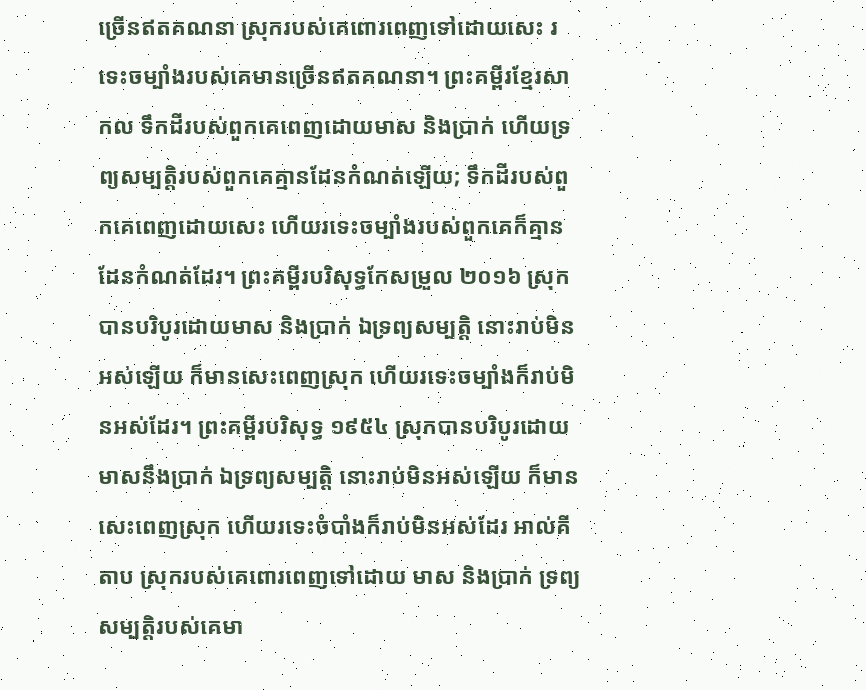ច្រើនឥតគណនា ស្រុករបស់គេពោរពេញទៅដោយសេះ រទេះចម្បាំងរបស់គេមានច្រើនឥតគណនា។ ព្រះគម្ពីរខ្មែរសាកល ទឹកដីរបស់ពួកគេពេញដោយមាស និងប្រាក់ ហើយទ្រព្យសម្បត្តិរបស់ពួកគេគ្មានដែនកំណត់ឡើយ; ទឹកដីរបស់ពួកគេពេញដោយសេះ ហើយរទេះចម្បាំងរបស់ពួកគេក៏គ្មានដែនកំណត់ដែរ។ ព្រះគម្ពីរបរិសុទ្ធកែសម្រួល ២០១៦ ស្រុកបានបរិបូរដោយមាស និងប្រាក់ ឯទ្រព្យសម្បត្តិ នោះរាប់មិនអស់ឡើយ ក៏មានសេះពេញស្រុក ហើយរទេះចម្បាំងក៏រាប់មិនអស់ដែរ។ ព្រះគម្ពីរបរិសុទ្ធ ១៩៥៤ ស្រុកបានបរិបូរដោយមាសនឹងប្រាក់ ឯទ្រព្យសម្បត្តិ នោះរាប់មិនអស់ឡើយ ក៏មានសេះពេញស្រុក ហើយរទេះចំបាំងក៏រាប់មិនអស់ដែរ អាល់គីតាប ស្រុករបស់គេពោរពេញទៅដោយ មាស និងប្រាក់ ទ្រព្យសម្បត្តិរបស់គេមា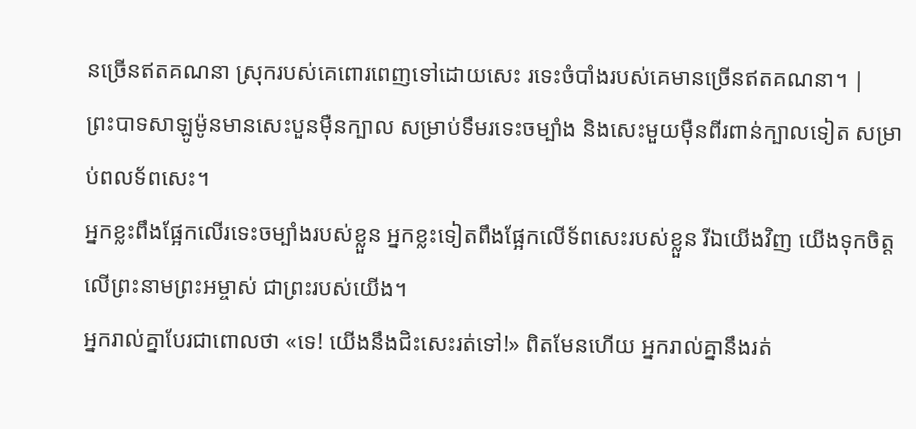នច្រើនឥតគណនា ស្រុករបស់គេពោរពេញទៅដោយសេះ រទេះចំបាំងរបស់គេមានច្រើនឥតគណនា។ |
ព្រះបាទសាឡូម៉ូនមានសេះបួនម៉ឺនក្បាល សម្រាប់ទឹមរទេះចម្បាំង និងសេះមួយម៉ឺនពីរពាន់ក្បាលទៀត សម្រាប់ពលទ័ពសេះ។
អ្នកខ្លះពឹងផ្អែកលើរទេះចម្បាំងរបស់ខ្លួន អ្នកខ្លះទៀតពឹងផ្អែកលើទ័ពសេះរបស់ខ្លួន រីឯយើងវិញ យើងទុកចិត្តលើព្រះនាមព្រះអម្ចាស់ ជាព្រះរបស់យើង។
អ្នករាល់គ្នាបែរជាពោលថា «ទេ! យើងនឹងជិះសេះរត់ទៅ!» ពិតមែនហើយ អ្នករាល់គ្នានឹងរត់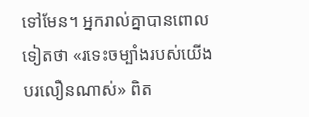ទៅមែន។ អ្នករាល់គ្នាបានពោលទៀតថា «រទេះចម្បាំងរបស់យើងបរលឿនណាស់» ពិត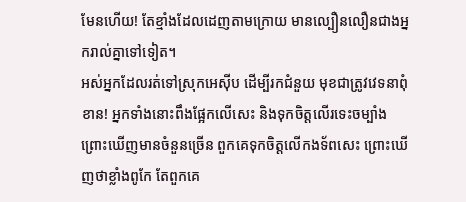មែនហើយ! តែខ្មាំងដែលដេញតាមក្រោយ មានល្បឿនលឿនជាងអ្នករាល់គ្នាទៅទៀត។
អស់អ្នកដែលរត់ទៅស្រុកអេស៊ីប ដើម្បីរកជំនួយ មុខជាត្រូវវេទនាពុំខាន! អ្នកទាំងនោះពឹងផ្អែកលើសេះ និងទុកចិត្តលើរទេះចម្បាំង ព្រោះឃើញមានចំនួនច្រើន ពួកគេទុកចិត្តលើកងទ័ពសេះ ព្រោះឃើញថាខ្លាំងពូកែ តែពួកគេ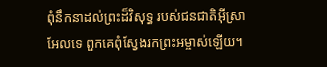ពុំនឹកនាដល់ព្រះដ៏វិសុទ្ធ របស់ជនជាតិអ៊ីស្រាអែលទេ ពួកគេពុំស្វែងរកព្រះអម្ចាស់ឡើយ។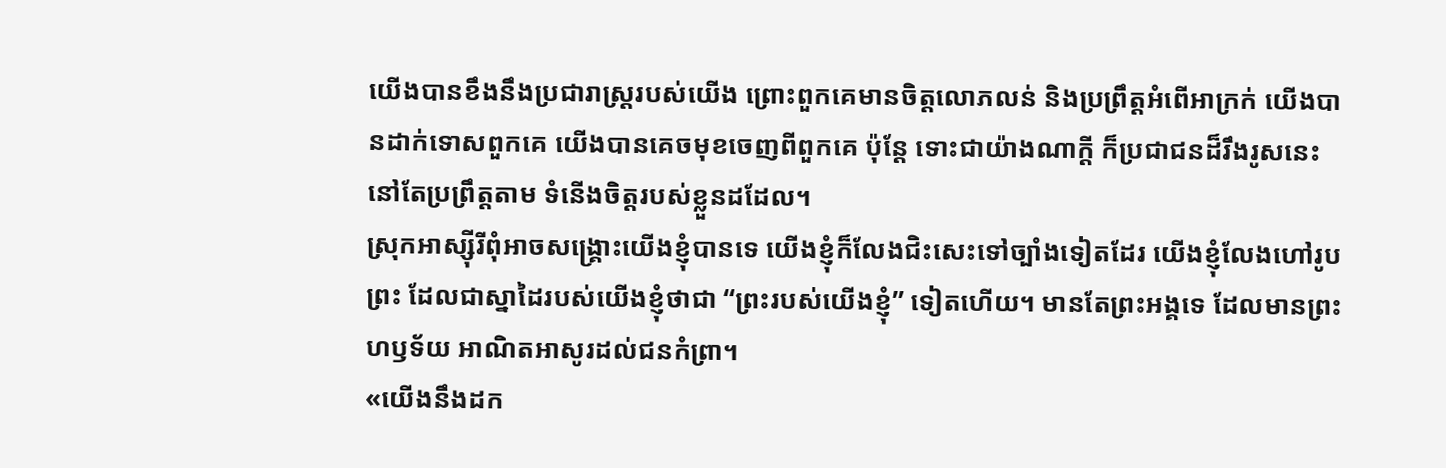យើងបានខឹងនឹងប្រជារាស្ត្ររបស់យើង ព្រោះពួកគេមានចិត្តលោភលន់ និងប្រព្រឹត្តអំពើអាក្រក់ យើងបានដាក់ទោសពួកគេ យើងបានគេចមុខចេញពីពួកគេ ប៉ុន្តែ ទោះជាយ៉ាងណាក្ដី ក៏ប្រជាជនដ៏រឹងរូសនេះ នៅតែប្រព្រឹត្តតាម ទំនើងចិត្តរបស់ខ្លួនដដែល។
ស្រុកអាស្ស៊ីរីពុំអាចសង្គ្រោះយើងខ្ញុំបានទេ យើងខ្ញុំក៏លែងជិះសេះទៅច្បាំងទៀតដែរ យើងខ្ញុំលែងហៅរូបព្រះ ដែលជាស្នាដៃរបស់យើងខ្ញុំថាជា “ព្រះរបស់យើងខ្ញុំ” ទៀតហើយ។ មានតែព្រះអង្គទេ ដែលមានព្រះហឫទ័យ អាណិតអាសូរដល់ជនកំព្រា។
«យើងនឹងដក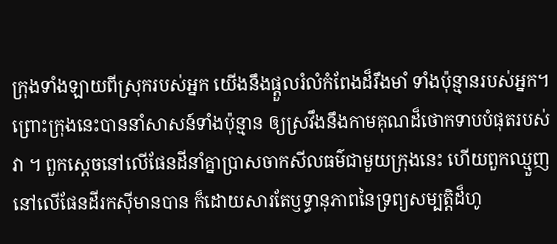ក្រុងទាំងឡាយពីស្រុករបស់អ្នក យើងនឹងផ្ដួលរំលំកំពែងដ៏រឹងមាំ ទាំងប៉ុន្មានរបស់អ្នក។
ព្រោះក្រុងនេះបាននាំសាសន៍ទាំងប៉ុន្មាន ឲ្យស្រវឹងនឹងកាមគុណដ៏ថោកទាបបំផុតរបស់វា ។ ពួកស្ដេចនៅលើផែនដីនាំគ្នាប្រាសចាកសីលធម៌ជាមួយក្រុងនេះ ហើយពួកឈ្មួញនៅលើផែនដីរកស៊ីមានបាន ក៏ដោយសារតែឫទ្ធានុភាពនៃទ្រព្យសម្បត្តិដ៏ហូ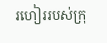រហៀររបស់ក្រុ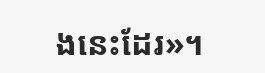ងនេះដែរ»។